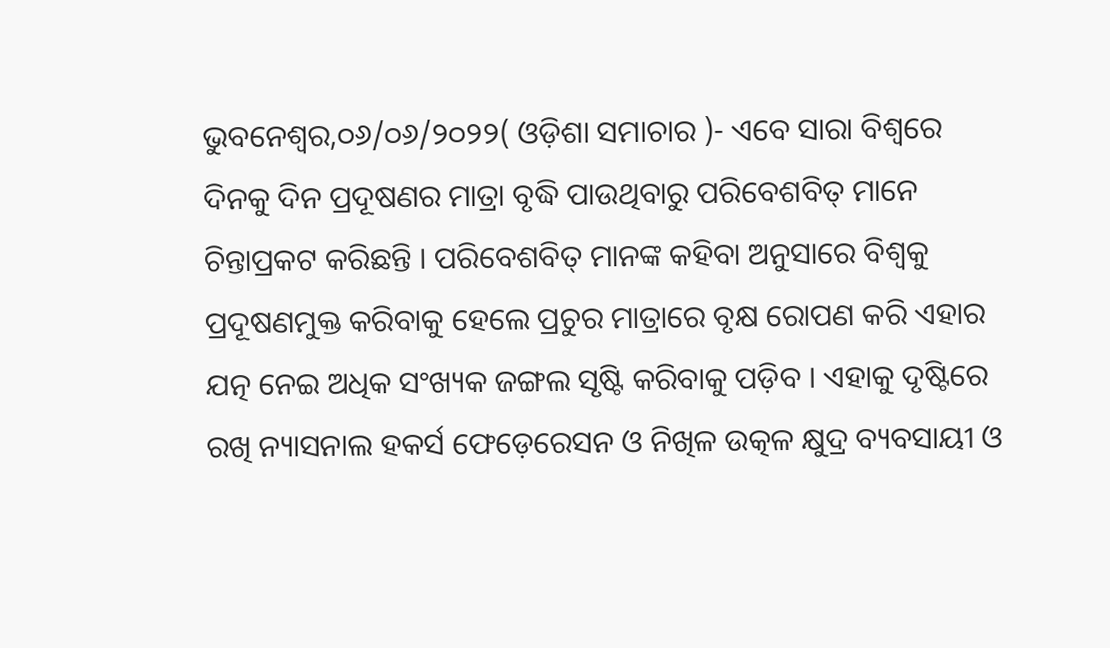ଭୁବନେଶ୍ୱର,୦୬/୦୬/୨୦୨୨( ଓଡ଼ିଶା ସମାଚାର )- ଏବେ ସାରା ବିଶ୍ୱରେ ଦିନକୁ ଦିନ ପ୍ରଦୂଷଣର ମାତ୍ରା ବୃଦ୍ଧି ପାଉଥିବାରୁ ପରିବେଶବିତ୍ ମାନେ ଚିନ୍ତାପ୍ରକଟ କରିଛନ୍ତି । ପରିବେଶବିତ୍ ମାନଙ୍କ କହିବା ଅନୁସାରେ ବିଶ୍ୱକୁ ପ୍ରଦୂଷଣମୁକ୍ତ କରିବାକୁ ହେଲେ ପ୍ରଚୁର ମାତ୍ରାରେ ବୃକ୍ଷ ରୋପଣ କରି ଏହାର ଯତ୍ନ ନେଇ ଅଧିକ ସଂଖ୍ୟକ ଜଙ୍ଗଲ ସୃଷ୍ଟି କରିବାକୁ ପଡ଼ିବ । ଏହାକୁ ଦୃଷ୍ଟିରେ ରଖି ନ୍ୟାସନାଲ ହକର୍ସ ଫେଡ଼େରେସନ ଓ ନିଖିଳ ଉତ୍କଳ କ୍ଷୁଦ୍ର ବ୍ୟବସାୟୀ ଓ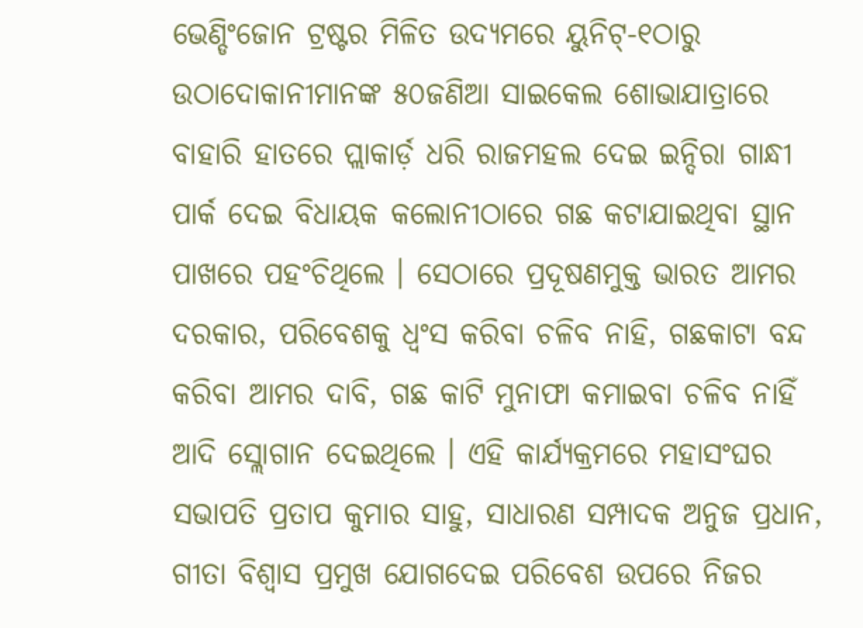ଭେଣ୍ଡିଂଜୋନ ଟ୍ରଷ୍ଟର ମିଳିତ ଉଦ୍ୟମରେ ୟୁନିଟ୍-୧ଠାରୁ ଉଠାଦୋକାନୀମାନଙ୍କ ୫୦ଜଣିଆ ସାଇକେଲ ଶୋଭାଯାତ୍ରାରେ ବାହାରି ହାତରେ ପ୍ଲାକାର୍ଡ଼ ଧରି ରାଜମହଲ ଦେଇ ଇନ୍ଦିରା ଗାନ୍ଧୀ ପାର୍କ ଦେଇ ବିଧାୟକ କଲୋନୀଠାରେ ଗଛ କଟାଯାଇଥିବା ସ୍ଥାନ ପାଖରେ ପହଂଚିଥିଲେ । ସେଠାରେ ପ୍ରଦୂଷଣମୁକ୍ତ ଭାରତ ଆମର ଦରକାର, ପରିବେଶକୁ ଧ୍ୱଂସ କରିବା ଚଳିବ ନାହି, ଗଛକାଟା ବନ୍ଦ କରିବା ଆମର ଦାବି, ଗଛ କାଟି ମୁନାଫା କମାଇବା ଚଳିବ ନାହିଁ ଆଦି ସ୍ଲୋଗାନ ଦେଇଥିଲେ । ଏହି କାର୍ଯ୍ୟକ୍ରମରେ ମହାସଂଘର ସଭାପତି ପ୍ରତାପ କୁମାର ସାହୁ, ସାଧାରଣ ସମ୍ପାଦକ ଅନୁଜ ପ୍ରଧାନ, ଗୀତା ବିଶ୍ୱାସ ପ୍ରମୁଖ ଯୋଗଦେଇ ପରିବେଶ ଉପରେ ନିଜର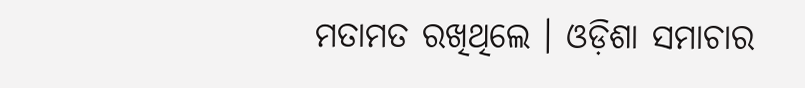ମତାମତ ରଖିଥିଲେ । ଓଡ଼ିଶା ସମାଚାର